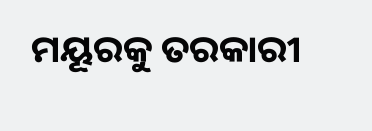ମୟୂରକୁ ତରକାରୀ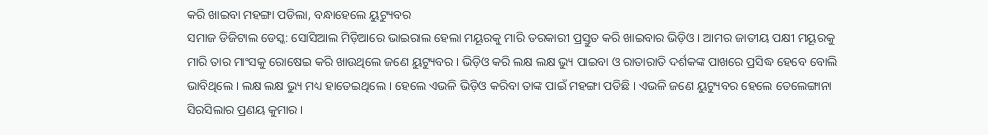କରି ଖାଇବା ମହଙ୍ଗା ପଡିଲା, ବନ୍ଧାହେଲେ ୟୁଟ୍ୟୁବର
ସମାଜ ଡିଜିଟାଲ ଡେସ୍କ: ସୋସିଆଲ ମିଡ଼ିଆରେ ଭାଇରାଲ ହେଲା ମୟୂରକୁ ମାରି ତରକାରୀ ପ୍ରସ୍ତୁତ କରି ଖାଇବାର ଭିଡ଼ିଓ । ଆମର ଜାତୀୟ ପକ୍ଷୀ ମୟୂରକୁ ମାରି ତାର ମାଂସକୁ ରୋଷେଇ କରି ଖାଉଥିଲେ ଜଣେ ୟୁଟ୍ୟୁବର । ଭିଡ଼ିଓ କରି ଲକ୍ଷ ଲକ୍ଷ ଭ୍ୟୁ ପାଇବା ଓ ରାତାରାତି ଦର୍ଶକଙ୍କ ପାଖରେ ପ୍ରସିଦ୍ଧ ହେବେ ବୋଲି ଭାବିଥିଲେ । ଲକ୍ଷ ଲକ୍ଷ ଭ୍ୟୁ ମଧ୍ୟ ହାତେଇଥିଲେ । ହେଲେ ଏଭଳି ଭିଡ଼ିଓ କରିବା ତାଙ୍କ ପାଇଁ ମହଙ୍ଗା ପଡିଛି । ଏଭଳି ଜଣେ ୟୁଟ୍ୟୁବର ହେଲେ ତେଲେଙ୍ଗାନା ସିରସିଲାର ପ୍ରଣୟ କୁମାର ।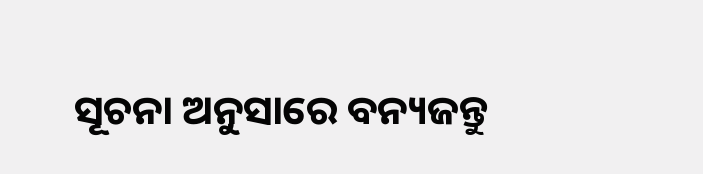ସୂଚନା ଅନୁସାରେ ବନ୍ୟଜନ୍ତୁ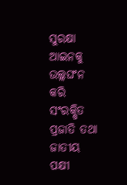ସୁରକ୍ଷା ଆଇନକୁ ଉଲ୍ଲଘଂନ କରି ସଂରକ୍ଷିତ ପ୍ରଜାତି ତଥା ଜାତୀୟ ପକ୍ଷୀ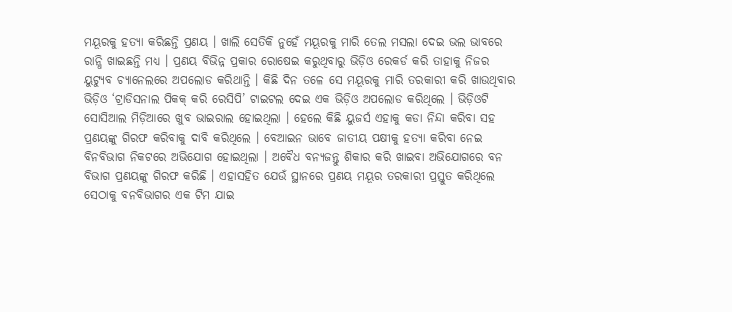ମୟୂରକୁ ହତ୍ୟା କରିଛନ୍ତି ପ୍ରଣୟ । ଖାଲି ସେତିକି ନୁହେଁ ମୟୂରକୁ ମାରି ତେଲ ମସଲା ଦେଇ ଭଲ ଭାବରେ ରାନ୍ଧି ଖାଇଛନ୍ତି ମଧ୍ୟ । ପ୍ରଣୟ ବିଭିନ୍ନ ପ୍ରକାର ରୋଷେଇ କରୁଥିବାରୁ ଭିଡ଼ିଓ ରେକର୍ଡ କରି ତାହାକୁ ନିଜର ୟୁଟ୍ୟୁବ ଚ୍ୟାନେଲରେ ଅପଲୋଡ କରିଥାନ୍ତି । କିଛି ଦିନ ତଳେ ସେ ମୟୂରକୁ ମାରି ତରକାରୀ କରି ଖାଉଥିବାର ଭିଡ଼ିଓ ‘ଟ୍ରାଡିସନାଲ ପିକକ୍ କରି ରେସିପି’ ଟାଇଟଲ ଦେଇ ଏକ ଭିଡ଼ିଓ ଅପଲୋଡ କରିଥିଲେ । ଭିଡ଼ିଓଟି ସୋସିଆଲ ମିଡ଼ିଆରେ ଖୁବ ଭାଇରାଲ ହୋଇଥିଲା । ହେଲେ କିଛି ୟୁଜର୍ସ ଏହାକୁ କଡା ନିନ୍ଦା କରିବା ସହ ପ୍ରଣୟଙ୍କୁ ଗିରଫ କରିବାକୁ ଦାବି କରିଥିଲେ । ବେଆଇନ ଭାବେ ଜାତୀୟ ପକ୍ଷୀକୁ ହତ୍ୟା କରିବା ନେଇ ବିନବିଭାଗ ନିକଟରେ ଅଭିଯୋଗ ହୋଇଥିଲା । ଅବୈଧ ବନ୍ୟଜନ୍ତୁ ଶିକାର କରି ଖାଇବା ଅଭିଯୋଗରେ ବନ ବିଭାଗ ପ୍ରଣୟଙ୍କୁ ଗିରଫ କରିଛି । ଏହାସହିତ ଯେଉଁ ସ୍ଥାନରେ ପ୍ରଣୟ ମୟୂର ତରକାରୀ ପ୍ରସ୍ତୁତ କରିଥିଲେ ସେଠାକୁ ବନବିଭାଗର ଏକ ଟିମ ଯାଇ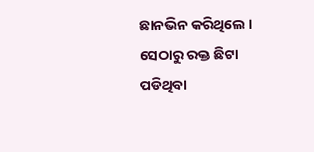ଛାନଭିନ କରିଥିଲେ । ସେଠାରୁ ରକ୍ତ ଛିଟା ପଡିଥିବା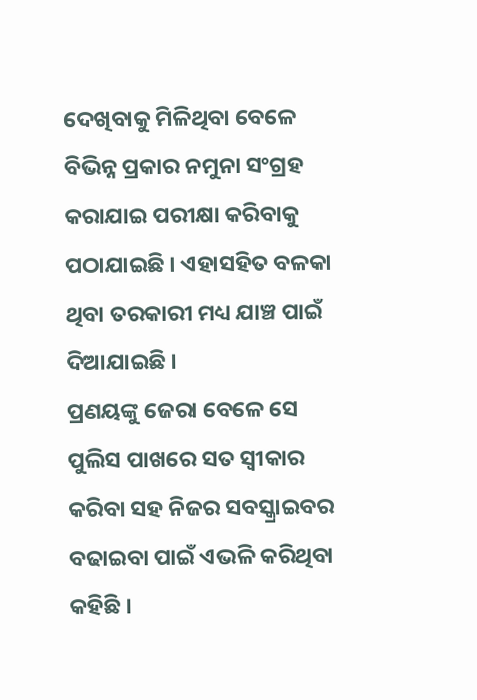ଦେଖିବାକୁ ମିଳିଥିବା ବେଳେ ବିଭିନ୍ନ ପ୍ରକାର ନମୁନା ସଂଗ୍ରହ କରାଯାଇ ପରୀକ୍ଷା କରିବାକୁ ପଠାଯାଇଛି । ଏହାସହିତ ବଳକା ଥିବା ତରକାରୀ ମଧ୍ୟ ଯାଞ୍ଚ ପାଇଁ ଦିଆଯାଇଛି ।
ପ୍ରଣୟଙ୍କୁ ଜେରା ବେଳେ ସେ ପୁଲିସ ପାଖରେ ସତ ସ୍ୱୀକାର କରିବା ସହ ନିଜର ସବସ୍କ୍ରାଇବର ବଢାଇବା ପାଇଁ ଏଭଳି କରିଥିବା କହିଛି ।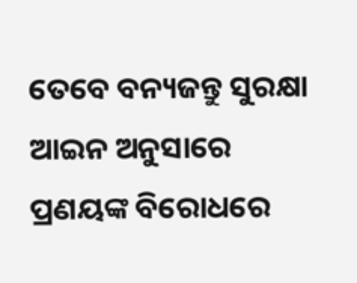ତେବେ ବନ୍ୟଜନ୍ତୁ ସୁରକ୍ଷା ଆଇନ ଅନୁସାରେ ପ୍ରଣୟଙ୍କ ବିରୋଧରେ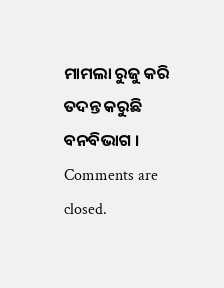ମାମଲା ରୁଜୁ କରି ତଦନ୍ତ କରୁଛି ବନବିଭାଗ ।
Comments are closed.